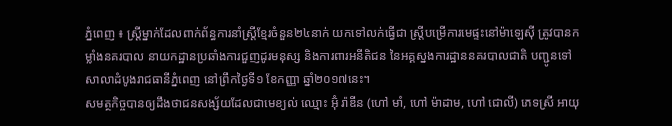ភ្នំពេញ ៖ ស្ត្រីម្នាក់ដែលពាក់ព័ន្ធការនាំស្ត្រីខ្មែរចំនួន២៤នាក់ យកទៅលក់ធ្វើជា ស្ត្រីបម្រើការមេផ្ទះនៅម៉ាឡេស៊ី ត្រូវបានកម្លាំងនគរបាល នាយកដ្ឋានប្រឆាំងការជួញដូរមនុស្ស និងការពារអនីតិជន នៃអគ្គស្នងការដ្ឋាននគរបាលជាតិ បញ្ជូនទៅសាលាដំបូងរាជធានីភ្នំពេញ នៅព្រឹកថ្ងៃទី១ ខែកញ្ញា ឆ្នាំ២០១៧នេះ។
សមត្ថកិច្ចបានឲ្យដឹងថាជនសង្ស័យដែលជាមេខ្យល់ ឈ្មោះ អ៊ុំ រ៉ាឌីន (ហៅ មាំ, ហៅ ម៉ាដាម, ហៅ ជោលី) ភេទស្រី អាយុ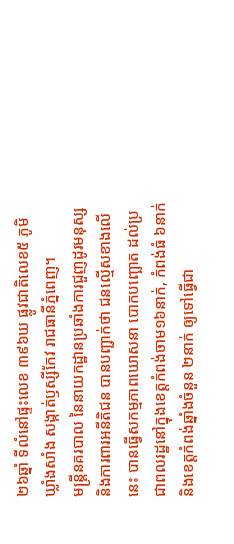២៦ឆ្នាំ ទីលំនៅផ្ទះលេខ ៣៩៦ឃ ផ្លូវជាតិលេខ៥ ភូមិឃ្លាំងសាំង សង្កាត់ឫស្សីកែវ រាជធានីភ្នំពេញ។
មន្ត្រីនគរបាល នៃនាយកដ្ឋានប្រឆាំងការជួញដូរមនុស្ស និងការពារអនីតិជន បានបញ្ជាក់ថា ជនល្មើសខាងលើនេះ បានធ្វើសកម្មភាពឃោសនា បោកបញ្ឆោត ដល់ប្រជាពលរដ្ឋនៅក្នុងខេត្តកំពង់ចាម១៦នាក់, កំពង់ធំ ៦នាក់ និងខេត្តកំពង់ឆ្នាំងចំនួន ២នាក់ ឲ្យទៅធ្វើជា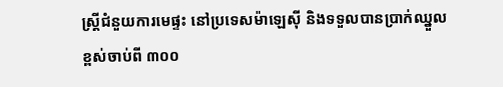ស្ត្រីជំនួយការមេផ្ទះ នៅប្រទេសម៉ាឡេស៊ី និងទទួលបានប្រាក់ឈ្នួលខ្ពស់ចាប់ពី ៣០០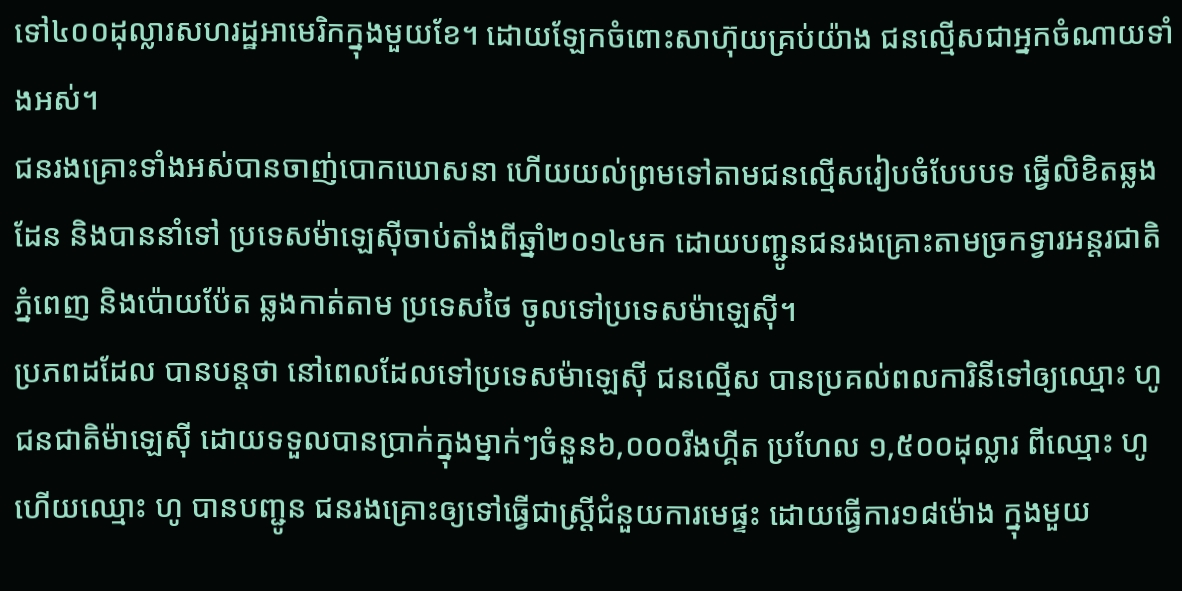ទៅ៤០០ដុល្លារសហរដ្ឋអាមេរិកក្នុងមួយខែ។ ដោយឡែកចំពោះសាហ៊ុយគ្រប់យ៉ាង ជនល្មើសជាអ្នកចំណាយទាំងអស់។
ជនរងគ្រោះទាំងអស់បានចាញ់បោកឃោសនា ហើយយល់ព្រមទៅតាមជនល្មើសរៀបចំបែបបទ ធ្វើលិខិតឆ្លងដែន និងបាននាំទៅ ប្រទេសម៉ាឡេស៊ីចាប់តាំងពីឆ្នាំ២០១៤មក ដោយបញ្ជូនជនរងគ្រោះតាមច្រកទ្វារអន្តរជាតិភ្នំពេញ និងប៉ោយប៉ែត ឆ្លងកាត់តាម ប្រទេសថៃ ចូលទៅប្រទេសម៉ាឡេស៊ី។
ប្រភពដដែល បានបន្តថា នៅពេលដែលទៅប្រទេសម៉ាឡេស៊ី ជនល្មើស បានប្រគល់ពលការិនីទៅឲ្យឈ្មោះ ហូ ជនជាតិម៉ាឡេស៊ី ដោយទទួលបានប្រាក់ក្នុងម្នាក់ៗចំនួន៦,០០០រីងហ្គីត ប្រហែល ១,៥០០ដុល្លារ ពីឈ្មោះ ហូ ហើយឈ្មោះ ហូ បានបញ្ជូន ជនរងគ្រោះឲ្យទៅធ្វើជាស្ត្រីជំនួយការមេផ្ទះ ដោយធ្វើការ១៨ម៉ោង ក្នុងមួយ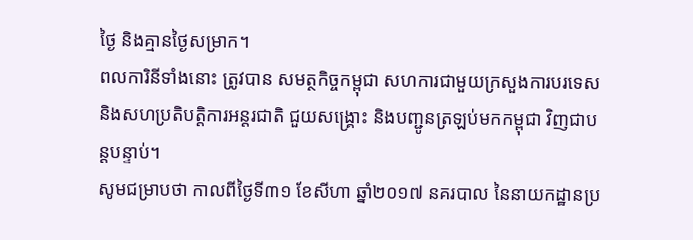ថ្ងៃ និងគ្មានថ្ងៃសម្រាក។
ពលការិនីទាំងនោះ ត្រូវបាន សមត្ថកិច្ចកម្ពុជា សហការជាមួយក្រសួងការបរទេស និងសហប្រតិបត្តិការអន្តរជាតិ ជួយសង្គ្រោះ និងបញ្ជូនត្រឡប់មកកម្ពុជា វិញជាបន្តបន្ទាប់។
សូមជម្រាបថា កាលពីថ្ងៃទី៣១ ខែសីហា ឆ្នាំ២០១៧ នគរបាល នៃនាយកដ្ឋានប្រ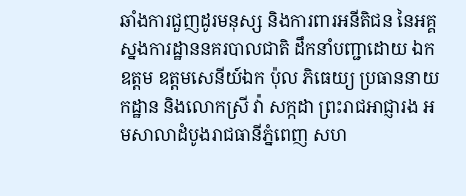ឆាំងការជួញដូរមនុស្ស និងការពារអនីតិជន នៃអគ្គស្នងការដ្ឋាននគរបាលជាតិ ដឹកនាំបញ្ជាដោយ ឯកឧត្តម ឧត្តមសេនីយ៍ឯក ប៉ុល ភិធេយ្យ ប្រធាននាយកដ្ឋាន និងលោកស្រី វ៉ា សក្កដា ព្រះរាជអាជ្ញារង អមសាលាដំបូងរាជធានីភ្នំពេញ សហ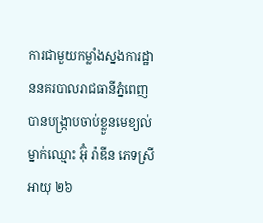ការជាមួយកម្លាំងស្នងការដ្ឋាននគរបាលរាជធានីភ្នំពេញ បានបង្ក្រាបចាប់ខ្លួនមេខ្យល់ម្នាក់ឈ្មោះ អ៊ុំ រ៉ាឌីន ភេទស្រី អាយុ ២៦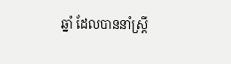ឆ្នាំ ដែលបាននាំស្ត្រី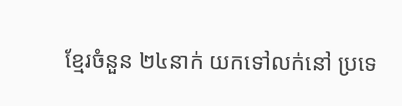ខ្មែរចំនួន ២៤នាក់ យកទៅលក់នៅ ប្រទេ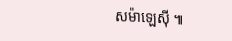សម៉ាឡេស៊ី ៕